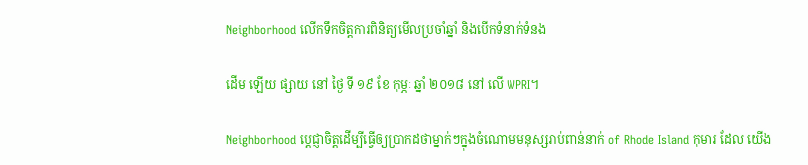Neighborhood លើកទឹកចិត្តការពិនិត្យមើលប្រចាំឆ្នាំ និងបើកទំនាក់ទំនង

ដើម ឡើយ ផ្សាយ នៅ ថ្ងៃ ទី ១៩ ខែ កុម្ភៈ ឆ្នាំ ២០១៨ នៅ លើ WPRI។

Neighborhood ប្តេជ្ញាចិត្តដើម្បីធ្វើឲ្យប្រាកដថាម្នាក់ៗក្នុងចំណោមមនុស្សរាប់ពាន់នាក់ of Rhode Island កុមារ ដែល យើង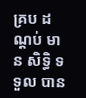គ្រប ដណ្តប់ មាន សិទ្ធិ ទទួល បាន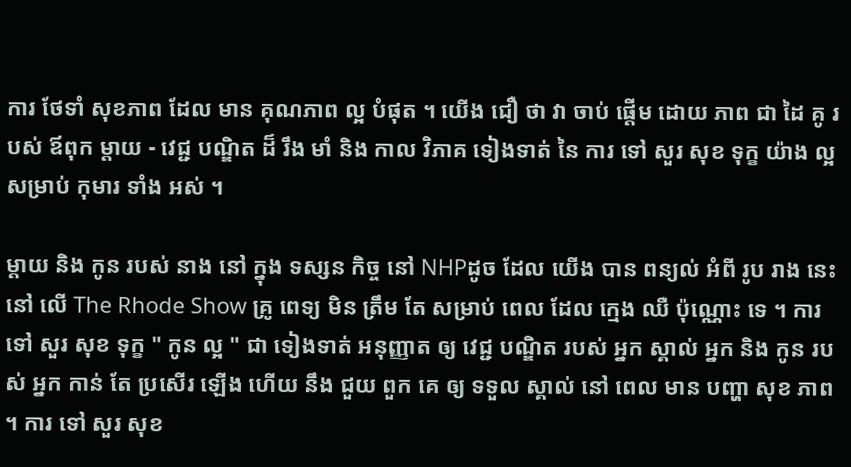ការ ថែទាំ សុខភាព ដែល មាន គុណភាព ល្អ បំផុត ។ យើង ជឿ ថា វា ចាប់ ផ្តើម ដោយ ភាព ជា ដៃ គូ របស់ ឪពុក ម្តាយ - វេជ្ជ បណ្ឌិត ដ៏ រឹង មាំ និង កាល វិភាគ ទៀងទាត់ នៃ ការ ទៅ សួរ សុខ ទុក្ខ យ៉ាង ល្អ សម្រាប់ កុមារ ទាំង អស់ ។

ម្តាយ និង កូន របស់ នាង នៅ ក្នុង ទស្សន កិច្ច នៅ NHPដូច ដែល យើង បាន ពន្យល់ អំពី រូប រាង នេះ នៅ លើ The Rhode Show គ្រូ ពេទ្យ មិន ត្រឹម តែ សម្រាប់ ពេល ដែល ក្មេង ឈឺ ប៉ុណ្ណោះ ទេ ។ ការ ទៅ សួរ សុខ ទុក្ខ " កូន ល្អ " ជា ទៀងទាត់ អនុញ្ញាត ឲ្យ វេជ្ជ បណ្ឌិត របស់ អ្នក ស្គាល់ អ្នក និង កូន របស់ អ្នក កាន់ តែ ប្រសើរ ឡើង ហើយ នឹង ជួយ ពួក គេ ឲ្យ ទទួល ស្គាល់ នៅ ពេល មាន បញ្ហា សុខ ភាព ។ ការ ទៅ សួរ សុខ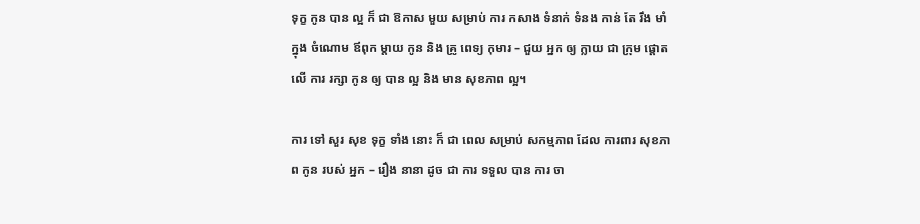ទុក្ខ កូន បាន ល្អ ក៏ ជា ឱកាស មួយ សម្រាប់ ការ កសាង ទំនាក់ ទំនង កាន់ តែ រឹង មាំ ក្នុង ចំណោម ឪពុក ម្តាយ កូន និង គ្រូ ពេទ្យ កុមារ – ជួយ អ្នក ឲ្យ ក្លាយ ជា ក្រុម ផ្តោត លើ ការ រក្សា កូន ឲ្យ បាន ល្អ និង មាន សុខភាព ល្អ។

ការ ទៅ សួរ សុខ ទុក្ខ ទាំង នោះ ក៏ ជា ពេល សម្រាប់ សកម្មភាព ដែល ការពារ សុខភាព កូន របស់ អ្នក – រឿង នានា ដូច ជា ការ ទទួល បាន ការ ចា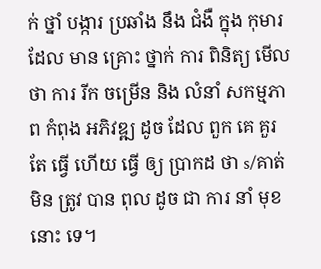ក់ ថ្នាំ បង្ការ ប្រឆាំង នឹង ជំងឺ ក្នុង កុមារ ដែល មាន គ្រោះ ថ្នាក់ ការ ពិនិត្យ មើល ថា ការ រីក ចម្រើន និង លំនាំ សកម្មភាព កំពុង អភិវឌ្ឍ ដូច ដែល ពួក គេ គួរ តែ ធ្វើ ហើយ ធ្វើ ឲ្យ ប្រាកដ ថា s/គាត់ មិន ត្រូវ បាន ពុល ដូច ជា ការ នាំ មុខ នោះ ទេ។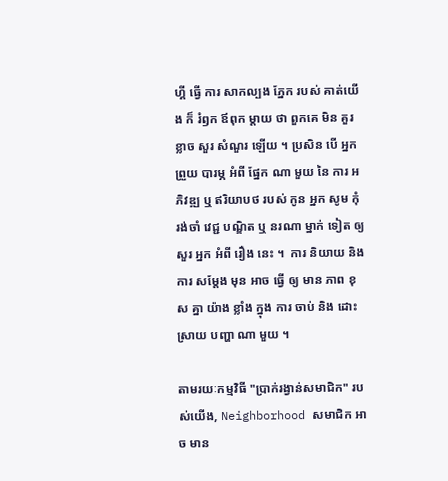ហ្គី ធ្វើ ការ សាកល្បង ភ្នែក របស់ គាត់យើង ក៏ រំឭក ឪពុក ម្ដាយ ថា ពួកគេ មិន គួរ ខ្លាច សួរ សំណួរ ឡើយ ។ ប្រសិន បើ អ្នក ព្រួយ បារម្ភ អំពី ផ្នែក ណា មួយ នៃ ការ អភិវឌ្ឍ ឬ ឥរិយាបថ របស់ កូន អ្នក សូម កុំ រង់ចាំ វេជ្ជ បណ្ឌិត ឬ នរណា ម្នាក់ ទៀត ឲ្យ សួរ អ្នក អំពី រឿង នេះ ។  ការ និយាយ និង ការ សម្តែង មុន អាច ធ្វើ ឲ្យ មាន ភាព ខុស គ្នា យ៉ាង ខ្លាំង ក្នុង ការ ចាប់ និង ដោះ ស្រាយ បញ្ហា ណា មួយ ។

តាមរយៈកម្មវិធី "ប្រាក់រង្វាន់សមាជិក" របស់យើង, Neighborhood សមាជិក អាច មាន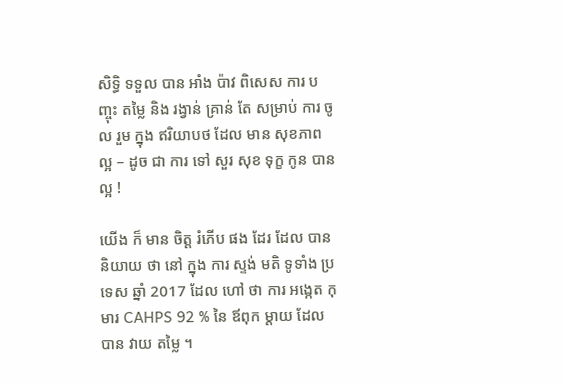សិទ្ធិ ទទួល បាន អាំង ប៉ាវ ពិសេស ការ បញ្ចុះ តម្លៃ និង រង្វាន់ គ្រាន់ តែ សម្រាប់ ការ ចូល រួម ក្នុង ឥរិយាបថ ដែល មាន សុខភាព ល្អ – ដូច ជា ការ ទៅ សួរ សុខ ទុក្ខ កូន បាន ល្អ !

យើង ក៏ មាន ចិត្ត រំភើប ផង ដែរ ដែល បាន និយាយ ថា នៅ ក្នុង ការ ស្ទង់ មតិ ទូទាំង ប្រទេស ឆ្នាំ 2017 ដែល ហៅ ថា ការ អង្កេត កុមារ CAHPS 92 % នៃ ឪពុក ម្តាយ ដែល បាន វាយ តម្លៃ ។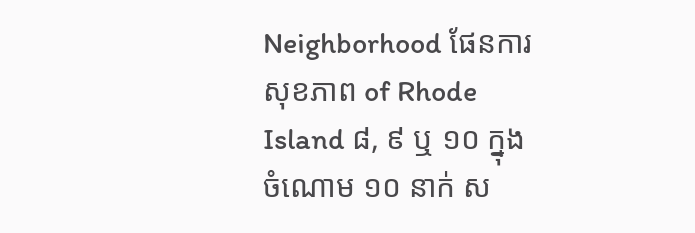Neighborhood ផែនការសុខភាព of Rhode Island ៨, ៩ ឬ ១០ ក្នុង ចំណោម ១០ នាក់ ស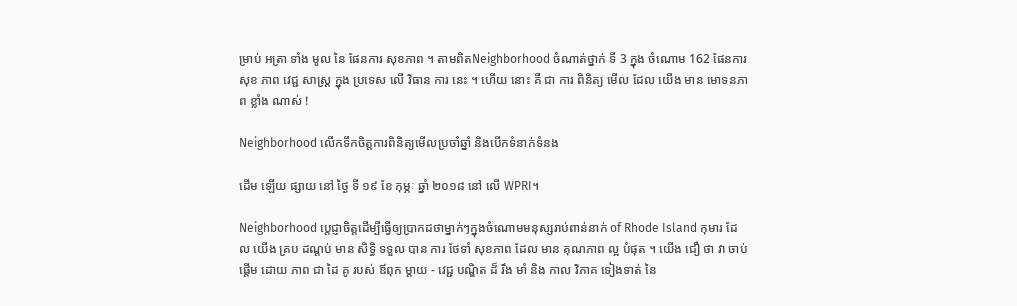ម្រាប់ អត្រា ទាំង មូល នៃ ផែនការ សុខភាព ។ តាមពិតNeighborhood ចំណាត់ថ្នាក់ ទី 3 ក្នុង ចំណោម 162 ផែនការ សុខ ភាព វេជ្ជ សាស្ត្រ ក្នុង ប្រទេស លើ វិធាន ការ នេះ ។ ហើយ នោះ គឺ ជា ការ ពិនិត្យ មើល ដែល យើង មាន មោទនភាព ខ្លាំង ណាស់ !

Neighborhood លើកទឹកចិត្តការពិនិត្យមើលប្រចាំឆ្នាំ និងបើកទំនាក់ទំនង

ដើម ឡើយ ផ្សាយ នៅ ថ្ងៃ ទី ១៩ ខែ កុម្ភៈ ឆ្នាំ ២០១៨ នៅ លើ WPRI។

Neighborhood ប្តេជ្ញាចិត្តដើម្បីធ្វើឲ្យប្រាកដថាម្នាក់ៗក្នុងចំណោមមនុស្សរាប់ពាន់នាក់ of Rhode Island កុមារ ដែល យើង គ្រប ដណ្តប់ មាន សិទ្ធិ ទទួល បាន ការ ថែទាំ សុខភាព ដែល មាន គុណភាព ល្អ បំផុត ។ យើង ជឿ ថា វា ចាប់ ផ្តើម ដោយ ភាព ជា ដៃ គូ របស់ ឪពុក ម្តាយ - វេជ្ជ បណ្ឌិត ដ៏ រឹង មាំ និង កាល វិភាគ ទៀងទាត់ នៃ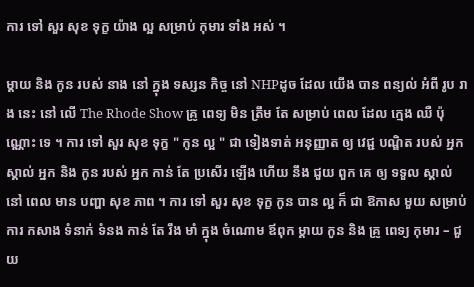ការ ទៅ សួរ សុខ ទុក្ខ យ៉ាង ល្អ សម្រាប់ កុមារ ទាំង អស់ ។

ម្តាយ និង កូន របស់ នាង នៅ ក្នុង ទស្សន កិច្ច នៅ NHPដូច ដែល យើង បាន ពន្យល់ អំពី រូប រាង នេះ នៅ លើ The Rhode Show គ្រូ ពេទ្យ មិន ត្រឹម តែ សម្រាប់ ពេល ដែល ក្មេង ឈឺ ប៉ុណ្ណោះ ទេ ។ ការ ទៅ សួរ សុខ ទុក្ខ " កូន ល្អ " ជា ទៀងទាត់ អនុញ្ញាត ឲ្យ វេជ្ជ បណ្ឌិត របស់ អ្នក ស្គាល់ អ្នក និង កូន របស់ អ្នក កាន់ តែ ប្រសើរ ឡើង ហើយ នឹង ជួយ ពួក គេ ឲ្យ ទទួល ស្គាល់ នៅ ពេល មាន បញ្ហា សុខ ភាព ។ ការ ទៅ សួរ សុខ ទុក្ខ កូន បាន ល្អ ក៏ ជា ឱកាស មួយ សម្រាប់ ការ កសាង ទំនាក់ ទំនង កាន់ តែ រឹង មាំ ក្នុង ចំណោម ឪពុក ម្តាយ កូន និង គ្រូ ពេទ្យ កុមារ – ជួយ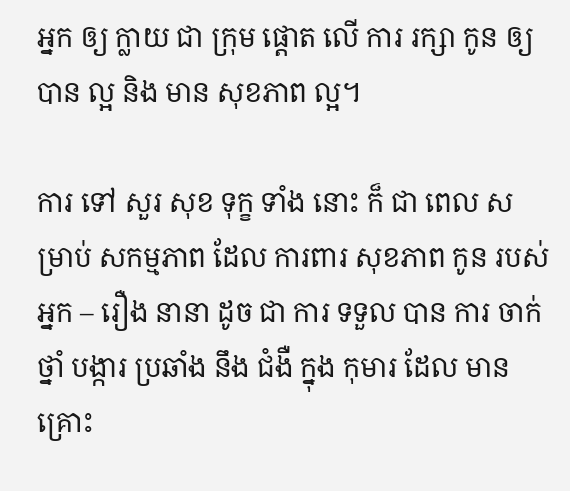អ្នក ឲ្យ ក្លាយ ជា ក្រុម ផ្តោត លើ ការ រក្សា កូន ឲ្យ បាន ល្អ និង មាន សុខភាព ល្អ។

ការ ទៅ សួរ សុខ ទុក្ខ ទាំង នោះ ក៏ ជា ពេល សម្រាប់ សកម្មភាព ដែល ការពារ សុខភាព កូន របស់ អ្នក – រឿង នានា ដូច ជា ការ ទទួល បាន ការ ចាក់ ថ្នាំ បង្ការ ប្រឆាំង នឹង ជំងឺ ក្នុង កុមារ ដែល មាន គ្រោះ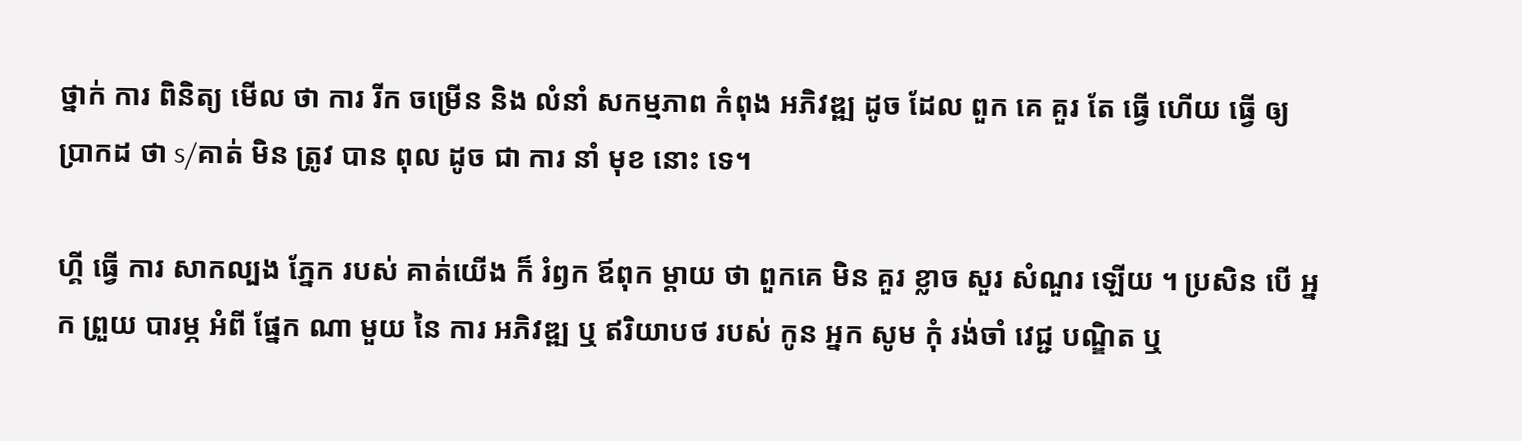ថ្នាក់ ការ ពិនិត្យ មើល ថា ការ រីក ចម្រើន និង លំនាំ សកម្មភាព កំពុង អភិវឌ្ឍ ដូច ដែល ពួក គេ គួរ តែ ធ្វើ ហើយ ធ្វើ ឲ្យ ប្រាកដ ថា s/គាត់ មិន ត្រូវ បាន ពុល ដូច ជា ការ នាំ មុខ នោះ ទេ។

ហ្គី ធ្វើ ការ សាកល្បង ភ្នែក របស់ គាត់យើង ក៏ រំឭក ឪពុក ម្ដាយ ថា ពួកគេ មិន គួរ ខ្លាច សួរ សំណួរ ឡើយ ។ ប្រសិន បើ អ្នក ព្រួយ បារម្ភ អំពី ផ្នែក ណា មួយ នៃ ការ អភិវឌ្ឍ ឬ ឥរិយាបថ របស់ កូន អ្នក សូម កុំ រង់ចាំ វេជ្ជ បណ្ឌិត ឬ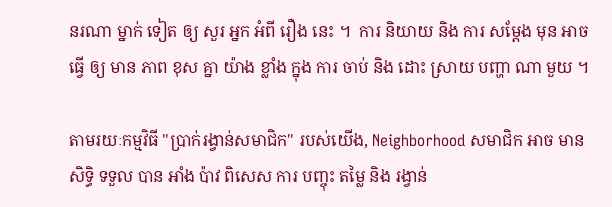នរណា ម្នាក់ ទៀត ឲ្យ សួរ អ្នក អំពី រឿង នេះ ។  ការ និយាយ និង ការ សម្តែង មុន អាច ធ្វើ ឲ្យ មាន ភាព ខុស គ្នា យ៉ាង ខ្លាំង ក្នុង ការ ចាប់ និង ដោះ ស្រាយ បញ្ហា ណា មួយ ។

តាមរយៈកម្មវិធី "ប្រាក់រង្វាន់សមាជិក" របស់យើង, Neighborhood សមាជិក អាច មាន សិទ្ធិ ទទួល បាន អាំង ប៉ាវ ពិសេស ការ បញ្ចុះ តម្លៃ និង រង្វាន់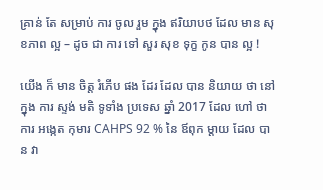គ្រាន់ តែ សម្រាប់ ការ ចូល រួម ក្នុង ឥរិយាបថ ដែល មាន សុខភាព ល្អ – ដូច ជា ការ ទៅ សួរ សុខ ទុក្ខ កូន បាន ល្អ !

យើង ក៏ មាន ចិត្ត រំភើប ផង ដែរ ដែល បាន និយាយ ថា នៅ ក្នុង ការ ស្ទង់ មតិ ទូទាំង ប្រទេស ឆ្នាំ 2017 ដែល ហៅ ថា ការ អង្កេត កុមារ CAHPS 92 % នៃ ឪពុក ម្តាយ ដែល បាន វា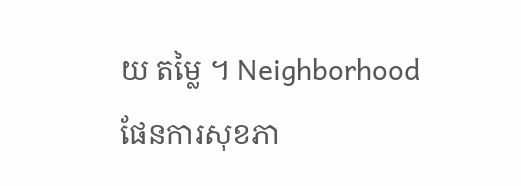យ តម្លៃ ។ Neighborhood ផែនការសុខភា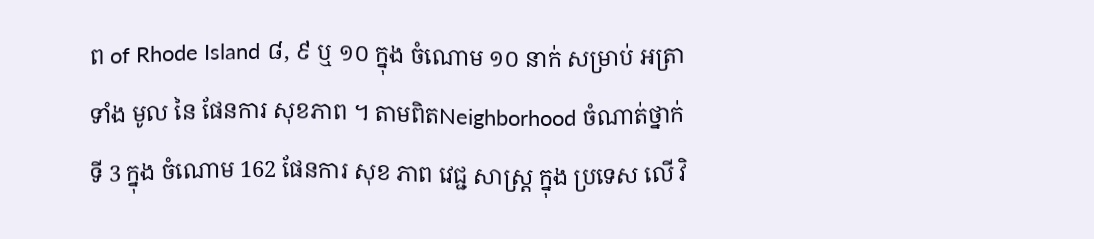ព of Rhode Island ៨, ៩ ឬ ១០ ក្នុង ចំណោម ១០ នាក់ សម្រាប់ អត្រា ទាំង មូល នៃ ផែនការ សុខភាព ។ តាមពិតNeighborhood ចំណាត់ថ្នាក់ ទី 3 ក្នុង ចំណោម 162 ផែនការ សុខ ភាព វេជ្ជ សាស្ត្រ ក្នុង ប្រទេស លើ វិ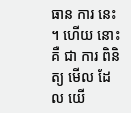ធាន ការ នេះ ។ ហើយ នោះ គឺ ជា ការ ពិនិត្យ មើល ដែល យើ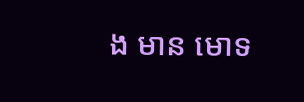ង មាន មោទ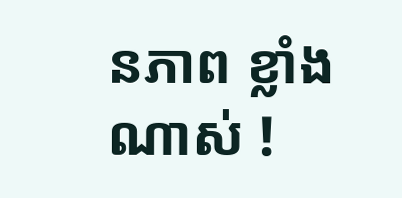នភាព ខ្លាំង ណាស់ !